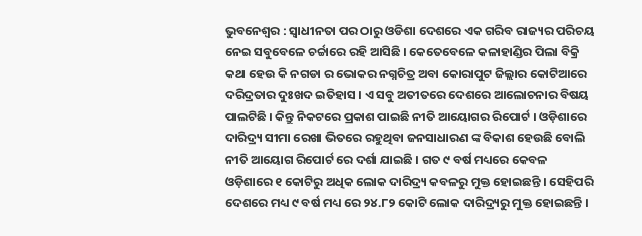ଭୁବନେଶ୍ବର : ସ୍ବାଧୀନତା ପର ଠାରୁ ଓଡିଶା ଦେଶରେ ଏକ ଗରିବ ରାଜ୍ୟର ପରିଚୟ ନେଇ ସବୁବେଳେ ଚର୍ଚ୍ଚାରେ ରହି ଆସିଛି । କେତେବେଳେ କଳାହାଣ୍ଡିର ପିଲା ବିକ୍ରି କଥା ହେଉ କି ନଗଡା ର ଭୋକର ନଗ୍ନଚିତ୍ର ଅବା କୋରାପୁଟ ଜିଲ୍ଲାର କୋଟିଆରେ ଦରିଦ୍ରତାର ଦୁଃଖଦ ଇତିହାସ । ଏ ସବୁ ଅତୀତରେ ଦେଶରେ ଆଲୋଚନାର ବିଷୟ ପାଲଟିଛି । କିନ୍ତୁ ନିକଟରେ ପ୍ରକାଶ ପାଇଛି ନୀତି ଆୟୋଗର ରିପୋର୍ଟ । ଓଡ଼ିଶାରେ ଦାରିଦ୍ର୍ୟ ସୀମା ରେଖା ଭିତରେ ରହୁଥିବା ଜନସାଧାରଣ ଙ୍କ ବିକାଶ ହେଉଛି ବୋଲି ନୀତି ଆୟୋଗ ରିପୋର୍ଟ ରେ ଦର୍ଶା ଯାଇଛି । ଗତ ୯ ବର୍ଷ ମଧ୍ୟରେ କେବଳ ଓଡ଼ିଶାରେ ୧ କୋଟିରୁ ଅଧିକ ଲୋକ ଦାରିଦ୍ର୍ୟ କବଳରୁ ମୁକ୍ତ ହୋଇଛନ୍ତି । ସେହିପରି ଦେଶରେ ମଧ୍ୟ ୯ ବର୍ଷ ମଧ୍ୟ ରେ ୨୪.୮୨ କୋଟି ଲୋକ ଦାରିଦ୍ର୍ୟରୁ ମୁକ୍ତ ହୋଇଛନ୍ତି ।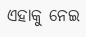ଏହାକୁ ନେଇ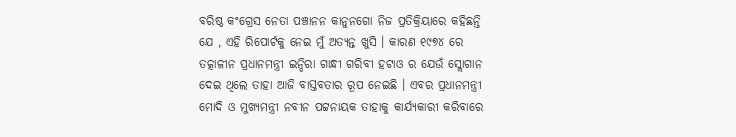ବରିଷ୍ଠ କଂଗ୍ରେସ ନେତା ପଞ୍ଚାନନ କାନୁନଗୋ ନିଜ ପ୍ରତିକ୍ରିୟାରେ କହିଛନ୍ତି ଯେ , ଏହି ରିପୋର୍ଟକୁ ନେଇ ମୁଁ ଅତ୍ୟନ୍ତ ଖୁସି । କାରଣ ୧୯୭୪ ରେ ତତ୍କାଳୀନ ପ୍ରଧାନମନ୍ତ୍ରୀ ଇନ୍ଦିରା ଗାନ୍ଧୀ ଗରିବୀ ହଟାଓ ର ଯେଉଁ ସ୍ଲୋଗାନ ଦେଇ ଥିଲେ ତାହା ଆଜି ବାସ୍ତବତାର ରୂପ ନେଇଛି । ଏବର ପ୍ରଧାନମନ୍ତ୍ରୀ ମୋଦି ଓ ମୁଖ୍ୟମନ୍ତ୍ରୀ ନବୀନ ପଟ୍ଟନାୟକ ତାହାକୁ କାର୍ଯ୍ୟକାରୀ କରିବାରେ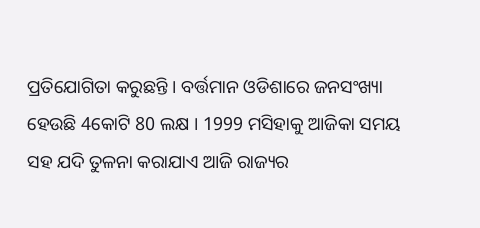ପ୍ରତିଯୋଗିତା କରୁଛନ୍ତି । ବର୍ତ୍ତମାନ ଓଡିଶାରେ ଜନସଂଖ୍ୟା ହେଉଛି 4କୋଟି 80 ଲକ୍ଷ । 1999 ମସିହାକୁ ଆଜିକା ସମୟ ସହ ଯଦି ତୁଳନା କରାଯାଏ ଆଜି ରାଜ୍ୟର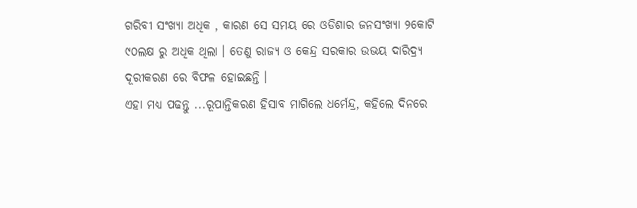ଗରିବୀ ସଂଖ୍ୟା ଅଧିକ , କାରଣ ସେ ସମୟ ରେ ଓଡିଶାର ଜନସଂଖ୍ୟା ୨କୋଟି ୯୦ଲକ୍ଷ ରୁ ଅଧିକ ଥିଲା । ତେଣୁ ରାଜ୍ୟ ଓ କେନ୍ଦ୍ର ସରକାର ଉଭୟ ଦାରିଦ୍ର୍ୟ ଦୂରୀକରଣ ରେ ବିଫଳ ହୋଇଛନ୍ତି ।
ଏହା ମଧ୍ୟ ପଢନ୍ତୁ ...ରୂପାନ୍ତିକରଣ ହିସାବ ମାଗିଲେ ଧର୍ମେନ୍ଦ୍ର, କହିଲେ ଦିନରେ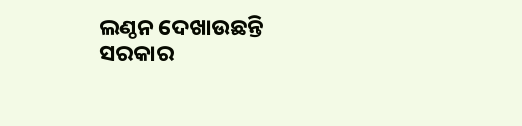ଲଣ୍ଠନ ଦେଖାଉଛନ୍ତି ସରକାର